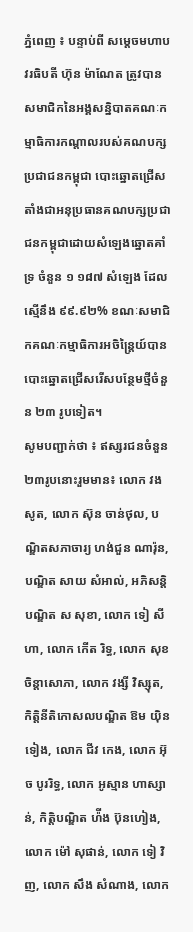ភ្នំពេញ ៖ បន្ទាប់ពី សម្ដេចមហាបវរធិបតី ហ៊ុន ម៉ាណែត ត្រូវបានសមាជិកនៃអង្គសន្និបាតគណៈកម្មាធិការកណ្ដាលរបស់គណបក្សប្រជាជនកម្ពុជា បោះឆ្នោតជ្រើសតាំងជាអនុប្រធានគណបក្សប្រជាជនកម្ពុជាដោយសំឡេងឆ្នោតគាំទ្រ ចំនួន ១ ១៨៧ សំឡេង ដែលស្មើនឹង ៩៩.៩២% ខណៈសមាជិកគណៈកម្មាធិការអចិន្ត្រៃយ៍បានបោះឆ្នោតជ្រើសរើសបន្ថែមថ្មីចំនួន ២៣ រូបទៀត។
សូមបញ្ជាក់ថា ៖ ឥស្សរជនចំនួន ២៣រូបនោះរួមមាន៖ លោក វង សូត, លោក ស៊ុន ចាន់ថុល, បណ្ឌិតសភាចារ្យ ហង់ជួន ណារ៉ុន, បណ្ឌិត សាយ សំអាល់, អភិសន្តិបណ្ឌិត ស សុខា, លោក ទៀ សីហា, លោក កើត រិទ្ធ, លោក សុខ ចិន្តាសោភា, លោក វង្សី វិស្សុត, កិត្តិនីតិកោសលបណ្ឌិត ឱម យ៉ិនទៀង, លោក ជីវ កេង, លោក អ៊ុច បូររិទ្ធ, លោក អូស្មាន ហាស្សាន់, កិត្តិបណ្ឌិត ហ៉ីង ប៊ុនហៀង, លោក ម៉ៅ សុផាន់, លោក ទៀ វិញ, លោក សឹង សំណាង, លោក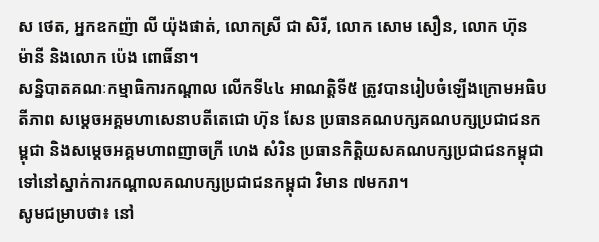ស ថេត, អ្នកឧកញ៉ា លី យ៉ុងផាត់, លោកស្រី ជា សិរី, លោក សោម សឿន, លោក ហ៊ុន ម៉ានី និងលោក ប៉េង ពោធិ៍នា។
សន្និបាតគណៈកម្មាធិការកណ្តាល លើកទី៤៤ អាណត្តិទី៥ ត្រូវបានរៀបចំឡើងក្រោមអធិបតីភាព សម្តេចអគ្គមហាសេនាបតីតេជោ ហ៊ុន សែន ប្រធានគណបក្សគណបក្សប្រជាជនកម្ពុជា និងសម្តេចអគ្គមហាពញាចក្រី ហេង សំរិន ប្រធានកិត្តិយសគណបក្សប្រជាជនកម្ពុជា ទៅនៅស្នាក់ការកណ្ដាលគណបក្សប្រជាជនកម្ពុជា វិមាន ៧មករា។
សូមជម្រាបថា៖ នៅ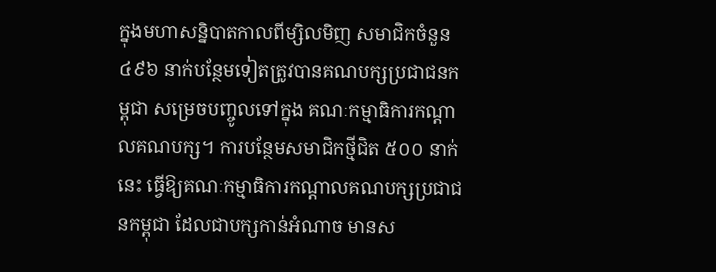ក្នុងមហាសន្និបាតកាលពីម្សិលមិញ សមាជិកចំនួន ៤៩៦ នាក់បន្ថែមទៀតត្រូវបានគណបក្សប្រជាជនកម្ពុជា សម្រេចបញ្ចូលទៅក្នុង គណៈកម្មាធិការកណ្តាលគណបក្ស។ ការបន្ថែមសមាជិកថ្មីជិត ៥០០ នាក់នេះ ធ្វើឱ្យគណៈកម្មាធិការកណ្តាលគណបក្សប្រជាជនកម្ពុជា ដែលជាបក្សកាន់អំណាច មានស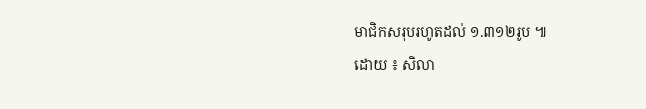មាជិកសរុបរហូតដល់ ១.៣១២រូប ៕
ដោយ ៖ សិលា